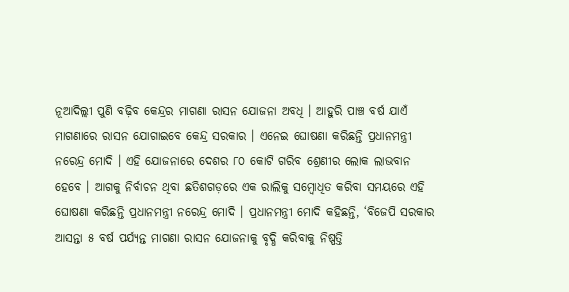ନୂଆଦିଲ୍ଲୀ ପୁଣି ବଢ଼ିବ କେନ୍ଦ୍ରର ମାଗଣା ରାସନ ଯୋଜନା ଅବଧି । ଆହୁରି ପାଞ୍ଚ ବର୍ଷ ଯାଏଁ ମାଗଣାରେ ରାସନ ଯୋଗାଇବେ କେନ୍ଦ୍ର ସରକାର । ଏନେଇ ଘୋଷଣା କରିଛନ୍ତି ପ୍ରଧାନମନ୍ତ୍ରୀ ନରେନ୍ଦ୍ର ମୋଦି । ଏହି ଯୋଜନାରେ ଦେଶର ୮୦ କୋଟି ଗରିବ ଶ୍ରେଣୀର ଲୋକ ଲାଭବାନ ହେବେ । ଆଗକୁ ନିର୍ବାଚନ ଥିବା ଛତିଶଗଡ଼ରେ ଏକ ରାଲିକୁ ସମ୍ବୋଧିତ କରିବା ସମୟରେ ଏହି ଘୋଷଣା କରିଛନ୍ତି ପ୍ରଧାନମନ୍ତ୍ରୀ ନରେନ୍ଦ୍ର ମୋଦି । ପ୍ରଧାନମନ୍ତ୍ରୀ ମୋଦି କହିଛନ୍ତି, ‘ବିଜେପି ସରକାର ଆସନ୍ତା ୫ ବର୍ଷ ପର୍ଯ୍ୟନ୍ତ ମାଗଣା ରାସନ ଯୋଜନାକୁ ବୃଦ୍ଧି କରିବାକୁ ନିଷ୍ପତ୍ତି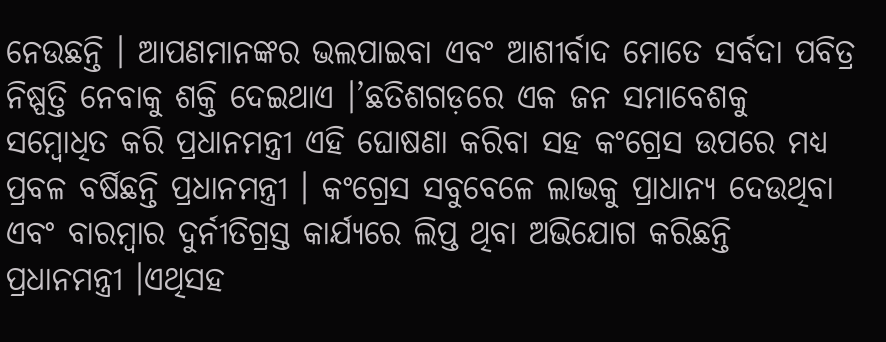ନେଉଛନ୍ତି । ଆପଣମାନଙ୍କର ଭଲପାଇବା ଏବଂ ଆଶୀର୍ବାଦ ମୋତେ ସର୍ବଦା ପବିତ୍ର ନିଷ୍ପତ୍ତି ନେବାକୁ ଶକ୍ତି ଦେଇଥାଏ ।’ଛତିଶଗଡ଼ରେ ଏକ ଜନ ସମାବେଶକୁ ସମ୍ବୋଧିତ କରି ପ୍ରଧାନମନ୍ତ୍ରୀ ଏହି ଘୋଷଣା କରିବା ସହ କଂଗ୍ରେସ ଉପରେ ମଧ୍ୟ ପ୍ରବଳ ବର୍ଷିଛନ୍ତି ପ୍ରଧାନମନ୍ତ୍ରୀ । କଂଗ୍ରେସ ସବୁବେଳେ ଲାଭକୁ ପ୍ରାଧାନ୍ୟ ଦେଉଥିବା ଏବଂ ବାରମ୍ବାର ଦୁର୍ନୀତିଗ୍ରସ୍ତ କାର୍ଯ୍ୟରେ ଲିପ୍ତ ଥିବା ଅଭିଯୋଗ କରିଛନ୍ତି ପ୍ରଧାନମନ୍ତ୍ରୀ ।ଏଥିସହ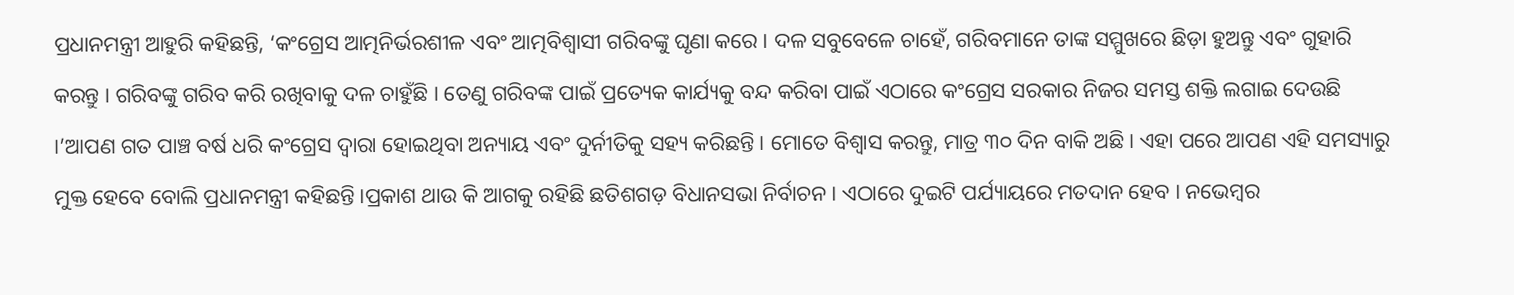ପ୍ରଧାନମନ୍ତ୍ରୀ ଆହୁରି କହିଛନ୍ତି, ‘କଂଗ୍ରେସ ଆତ୍ମନିର୍ଭରଶୀଳ ଏବଂ ଆତ୍ମବିଶ୍ୱାସୀ ଗରିବଙ୍କୁ ଘୃଣା କରେ । ଦଳ ସବୁବେଳେ ଚାହେଁ, ଗରିବମାନେ ତାଙ୍କ ସମ୍ମୁଖରେ ଛିଡ଼ା ହୁଅନ୍ତୁ ଏବଂ ଗୁହାରି କରନ୍ତୁ । ଗରିବଙ୍କୁ ଗରିବ କରି ରଖିବାକୁ ଦଳ ଚାହୁଁଛି । ତେଣୁ ଗରିବଙ୍କ ପାଇଁ ପ୍ରତ୍ୟେକ କାର୍ଯ୍ୟକୁ ବନ୍ଦ କରିବା ପାଇଁ ଏଠାରେ କଂଗ୍ରେସ ସରକାର ନିଜର ସମସ୍ତ ଶକ୍ତି ଲଗାଇ ଦେଉଛି ।’ଆପଣ ଗତ ପାଞ୍ଚ ବର୍ଷ ଧରି କଂଗ୍ରେସ ଦ୍ୱାରା ହୋଇଥିବା ଅନ୍ୟାୟ ଏବଂ ଦୁର୍ନୀତିକୁ ସହ୍ୟ କରିଛନ୍ତି । ମୋତେ ବିଶ୍ୱାସ କରନ୍ତୁ, ମାତ୍ର ୩୦ ଦିନ ବାକି ଅଛି । ଏହା ପରେ ଆପଣ ଏହି ସମସ୍ୟାରୁ ମୁକ୍ତ ହେବେ ବୋଲି ପ୍ରଧାନମନ୍ତ୍ରୀ କହିଛନ୍ତି ।ପ୍ରକାଶ ଥାଉ କି ଆଗକୁ ରହିଛି ଛତିଶଗଡ଼ ବିଧାନସଭା ନିର୍ବାଚନ । ଏଠାରେ ଦୁଇଟି ପର୍ଯ୍ୟାୟରେ ମତଦାନ ହେବ । ନଭେମ୍ବର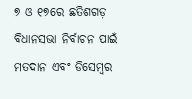୭ ଓ ୧୭ରେ ଛତିଶଗଡ଼ ବିଧାନସଭା ନିର୍ବାଚନ ପାଇଁ ମତଦାନ ଏବଂ ଡିସେମ୍ବର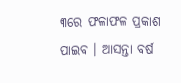୩ରେ ଫଳାଫଳ ପ୍ରକାଶ ପାଇବ । ଆସନ୍ତା ବର୍ଷ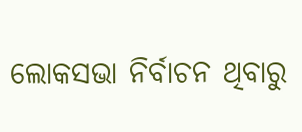ଲୋକସଭା ନିର୍ବାଚନ ଥିବାରୁ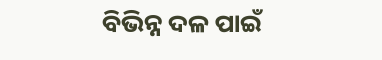ବିଭିନ୍ନ ଦଳ ପାଇଁ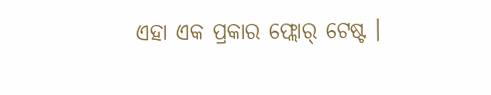ଏହା ଏକ ପ୍ରକାର ଫ୍ଲୋର୍ ଟେଷ୍ଟ ।